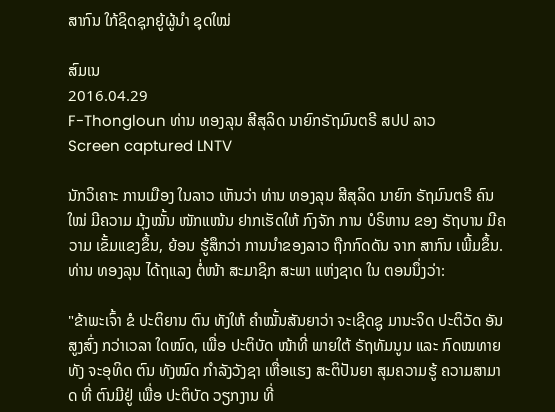ສາກົນ ໃກ້ຊິດຊຸກຍູ້ຜູ້ນໍາ ຊຸດໃໝ່

ສົມເນ
2016.04.29
F-Thongloun ທ່ານ ທອງລຸນ ສີສຸລິດ ນາຍົກຣັຖມົນຕຣີ ສປປ ລາວ
Screen captured LNTV

ນັກວິເຄາະ ການເມືອງ ໃນລາວ ເຫັນວ່າ ທ່ານ ທອງລຸນ ສີສຸລິດ ນາຍົກ ຣັຖມົນຕຣີ ຄົນໃໝ່ ມີຄວາມ ມຸ້ງໝັ້ນ ໜັກແໜ້ນ ຢາກເຮັດໃຫ້ ກົງຈັກ ການ ບໍຣິຫານ ຂອງ ຣັຖບານ ມີຄວາມ ເຂັ້ມແຂງຂຶ້ນ, ຍ້ອນ ຮູ້ສຶກວ່າ ການນໍາຂອງລາວ ຖືກກົດດັນ ຈາກ ສາກົນ ເພີ້ມຂຶ້ນ. ທ່ານ ທອງລຸນ ໄດ້ຖແລງ ຕໍ່ໜ້າ ສະມາຊິກ ສະພາ ແຫ່ງຊາດ ໃນ ຕອນນຶ່ງວ່າ:

"ຂ້າພະເຈົ້າ ຂໍ ປະຕິຍານ ຕົນ ທັງໃຫ້ ຄໍາໝັ້ນສັນຍາວ່າ ຈະເຊີດຊູ ມານະຈິດ ປະຕິວັດ ອັນສູງສົ່ງ ກວ່າເວລາ ໃດໝົດ, ເພື່ອ ປະຕິບັດ ໜ້າທີ່ ພາຍໃຕ້ ຣັຖທັມນູນ ແລະ ກົດໝທາຍ ທັງ ຈະອຸທິດ ຕົນ ທັງໝົດ ກໍາລັງວັງຊາ ເຫື່ອແຮງ ສະຕິປັນຍາ ສຸມຄວາມຮູ້ ຄວາມສາມາດ ທີ່ ຕົນມີຢູ່ ເພື່ອ ປະຕິບັດ ວຽກງານ ທີ່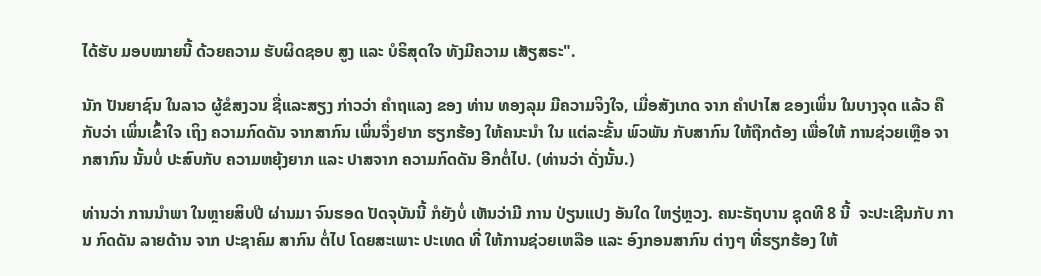ໄດ້ຮັບ ມອບໝາຍນີ້ ດ້ວຍຄວາມ ຮັບຜິດຊອບ ສູງ ແລະ ບໍຣິສຸດໃຈ ທັງມີຄວາມ ເສັຽສຣະ".

ນັກ ປັນຍາຊົນ ໃນລາວ ຜູ້ຂໍສງວນ ຊື່ແລະສຽງ ກ່າວວ່າ ຄໍາຖແລງ ຂອງ ທ່ານ ທອງລຸມ ມີຄວາມຈິງໃຈ, ເມື່ອສັງເກດ ຈາກ ຄໍາປາໄສ ຂອງເພິ່ນ ໃນບາງຈຸດ ແລ້ວ ຄືກັບວ່າ ເພິ່ນເຂົ້າໃຈ ເຖິງ ຄວາມກົດດັນ ຈາກສາກົນ ເພິ່ນຈຶ່ງຢາກ ຮຽກຮ້ອງ ໃຫ້ຄນະນໍາ ໃນ ແຕ່ລະຂັ້ນ ພົວພັນ ກັບສາກົນ ໃຫ້ຖືກຕ້ອງ ເພື່ອໃຫ້ ການຊ່ວຍເຫຼືອ ຈາກສາກົນ ນັ້ນບໍ່ ປະສົບກັບ ຄວາມຫຍຸ້ງຍາກ ແລະ ປາສຈາກ ຄວາມກົດດັນ ອີກຕໍ່ໄປ. (ທ່ານວ່າ ດັ່ງນັ້ນ.)

ທ່ານວ່າ ການນໍາພາ ໃນຫຼາຍສິບປີ ຜ່ານມາ ຈົນຮອດ ປັດຈຸບັນນີ້ ກໍຍັງບໍ່ ເຫັນວ່າມີ ການ ປ່ຽນແປງ ອັນໃດ ໃຫຽ່ຫຼວງ. ຄນະຣັຖບານ ຊຸດທີ 8 ນີ້  ຈະປະເຊີນກັບ ການ ກົດດັນ ລາຍດ້ານ ຈາກ ປະຊາຄົມ ສາກົນ ຕໍ່ໄປ ໂດຍສະເພາະ ປະເທດ ທີ່ ໃຫ້ການຊ່ວຍເຫລືອ ແລະ ອົງກອນສາກົນ ຕ່າງໆ ທີ່ຮຽກຮ້ອງ ໃຫ້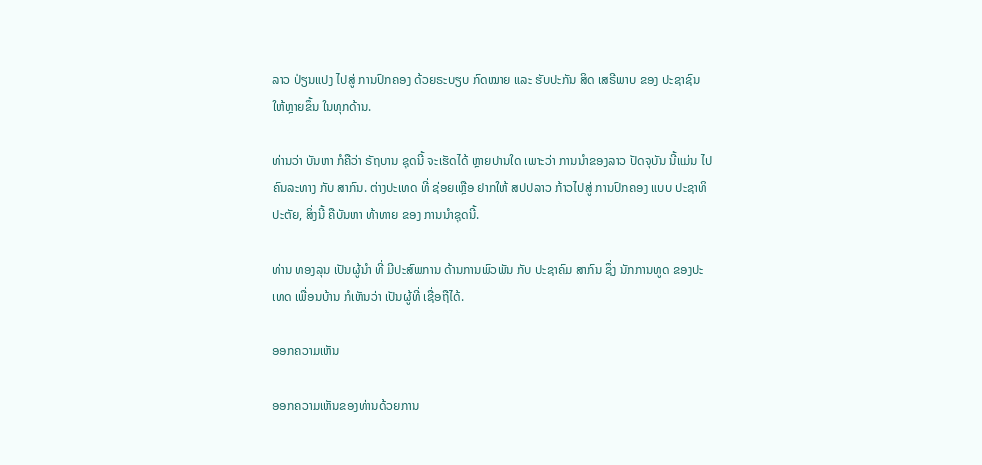ລາວ ປ່ຽນແປງ ໄປສູ່ ການປົກຄອງ ດ້ວຍຣະບຽບ ກົດໝາຍ ແລະ ຮັບປະກັນ ສິດ ເສຣີພາບ ຂອງ ປະຊາຊົນ ໃຫ້ຫຼາຍຂຶ້ນ ໃນທຸກດ້ານ.

ທ່ານວ່າ ບັນຫາ ກໍຄືວ່າ ຣັຖບານ ຊຸດນີ້ ຈະເຮັດໄດ້ ຫຼາຍປານໃດ ເພາະວ່າ ການນໍາຂອງລາວ ປັດຈຸບັນ ນີ້ແມ່ນ ໄປຄົນລະທາງ ກັບ ສາກົນ. ຕ່າງປະເທດ ທີ່ ຊ່ອຍເຫຼືອ ຢາກໃຫ້ ສປປລາວ ກ້າວໄປສູ່ ການປົກຄອງ ແບບ ປະຊາທິປະຕັຍ, ສິ່ງນີ້ ຄືບັນຫາ ທ້າທາຍ ຂອງ ການນໍາຊຸດນີ້.

ທ່ານ ທອງລຸນ ເປັນຜູ້ນໍາ ທີ່ ມີປະສົພການ ດ້ານການພົວພັນ ກັບ ປະຊາຄົມ ສາກົນ ຊຶ່ງ ນັກການທູດ ຂອງປະເທດ ເພື່ອນບ້ານ ກໍເຫັນວ່າ ເປັນຜູ້ທີ່ ເຊື່ອຖືໄດ້.

ອອກຄວາມເຫັນ

ອອກຄວາມເຫັນຂອງທ່ານດ້ວຍການ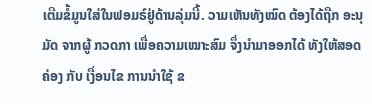ເຕີມຂໍ້ມູນໃສ່ໃນຟອມຣ໌ຢູ່ດ້ານລຸ່ມນີ້. ວາມເຫັນທັງໝົດ ຕ້ອງໄດ້ຖືກ ອະນຸມັດ ຈາກຜູ້ ກວດກາ ເພື່ອຄວາມເໝາະສົມ ຈຶ່ງນໍາມາອອກໄດ້ ທັງໃຫ້ສອດຄ່ອງ ກັບ ເງື່ອນໄຂ ການນຳໃຊ້ ຂ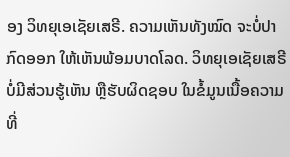ອງ ວິທຍຸເອເຊັຍເສຣີ. ຄວາມເຫັນທັງໝົດ ຈະບໍ່ປາກົດອອກ ໃຫ້ເຫັນພ້ອມບາດໂລດ. ວິທຍຸເອເຊັຍເສຣີ ບໍ່ມີສ່ວນຮູ້ເຫັນ ຫຼືຮັບຜິດຊອບ ໃນຂໍ້ມູນເນື້ອຄວາມ ທີ່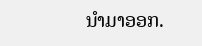ນໍາມາອອກ.